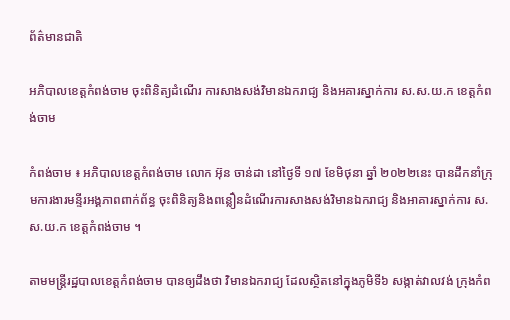ព័ត៌មានជាតិ

អភិបាលខេត្តកំពង់ចាម ចុះពិនិត្យដំណើរ ការសាងសង់វិមានឯករាជ្យ និងអគារស្នាក់ការ ស.ស.យ.ក ខេត្តកំពង់ចាម

កំពង់ចាម ៖ អភិបាលខេត្តកំពង់ចាម លោក អ៊ុន ចាន់ដា នៅថ្ងៃទី ១៧ ខែមិថុនា ឆ្នាំ ២០២២នេះ បានដឹកនាំក្រុមការងារមន្ទីរអង្គភាពពាក់ព័ន្ធ ចុះពិនិត្យនិងពន្លឿនដំណើរការសាងសង់វិមានឯករាជ្យ និងអាគារស្នាក់ការ ស.ស.យ.ក ខេត្តកំពង់ចាម ។

តាមមន្ត្រីរដ្ឋបាលខេត្តកំពង់ចាម បានឲ្យដឹងថា វិមានឯករាជ្យ ដែលស្ថិតនៅក្នុងភូមិទី៦ សង្កាត់វាលវង់ ក្រុងកំព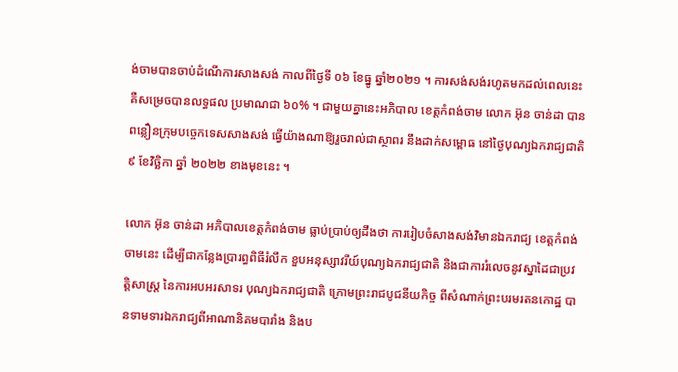ង់ចាមបានចាប់ដំណើការសាងសង់ កាលពីថ្ងៃទី ០៦ ខែធ្នូ ឆ្នាំ២០២១ ។ ការសង់សង់រហូតមកដល់ពេលនេះ គឺសម្រេចបានលទ្ធផល ប្រមាណជា ៦០% ។ ជាមួយគ្នានេះអភិបាល ខេត្តកំពង់ចាម លោក អ៊ុន ចាន់ដា បានពន្លឿនក្រុមបច្ចេកទេសសាងសង់ ធ្វើយ៉ាងណាឱ្យរួចរាល់ជាស្ថាពរ នឹងដាក់សម្ពោធ នៅថ្ងៃបុណ្យឯករាជ្យជាតិ ៩ ខែវិច្ឆិកា ឆ្នាំ ២០២២ ខាងមុខនេះ ។

លោក អ៊ុន ចាន់ដា អភិបាលខេត្តកំពង់ចាម ធ្លាប់ប្រាប់ឲ្យដឹងថា ការរៀបចំសាងសង់វិមានឯករាជ្យ ខេត្តកំពង់ចាមនេះ ដើម្បីជាកន្លែងប្រារព្ធពិធីរំលឹក ខួបអនុស្សាវរីយ៍បុណ្យឯករាជ្យជាតិ និងជាការរំលេចនូវស្នាដៃជាប្រវត្តិសាស្រ្ត នៃការអបអរសាទរ បុណ្យឯករាជ្យជាតិ ក្រោមព្រះរាជបូជនីយកិច្ច ពីសំណាក់ព្រះបរមរតនកោដ្ឋ បានទាមទារឯករាជ្យពីអាណានិគមបារាំង និងប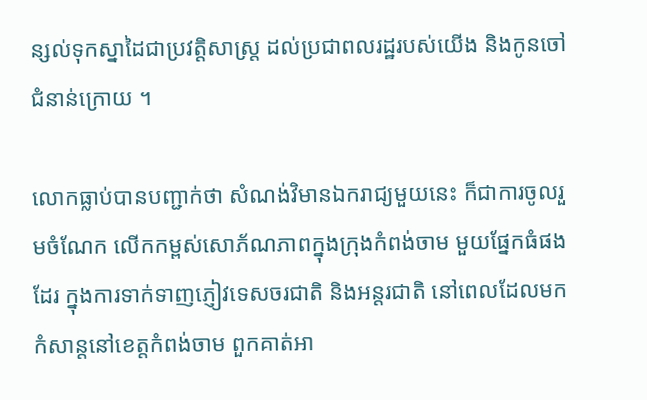ន្សល់ទុកស្នាដៃជាប្រវត្តិសាស្រ្ត ដល់ប្រជាពលរដ្ឋរបស់យើង និងកូនចៅជំនាន់ក្រោយ ។

លោកធ្លាប់បានបញ្ជាក់ថា សំណង់វិមានឯករាជ្យមួយនេះ ក៏ជាការចូលរួមចំណែក លើកកម្ពស់សោភ័ណភាពក្នុងក្រុងកំពង់ចាម មួយផ្នែកធំផងដែរ ក្នុងការទាក់ទាញភ្ញៀវទេសចរជាតិ និងអន្តរជាតិ នៅពេលដែលមកកំសាន្តនៅខេត្តកំពង់ចាម ពួកគាត់អា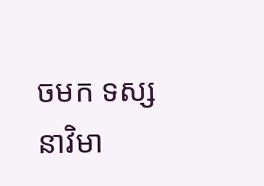ចមក ទស្សនាវិមា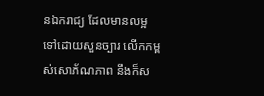នឯករាជ្យ ដែលមានលម្អទៅដោយសួនច្បារ លើកកម្ពស់សោភ័ណភាព នឹងក៏ស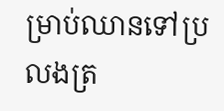ម្រាប់ឈានទៅប្រលងត្រ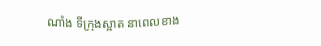ណាំង ទីក្រុងស្អាត នាពេលខាង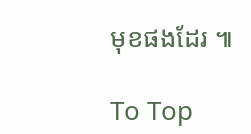មុខផងដែរ ៕

To Top